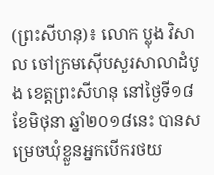(ព្រះសីហនុ)៖ លោក ប្លុង វិសាល ចៅក្រមស៊ើបសួរសាលាដំបូង ខេត្តព្រះសីហនុ នៅថ្ងៃទី១៨ ខែមិថុនា ឆ្នាំ២០១៨នេះ បានសម្រេចឃុំខ្លួនអ្នកបើករថយ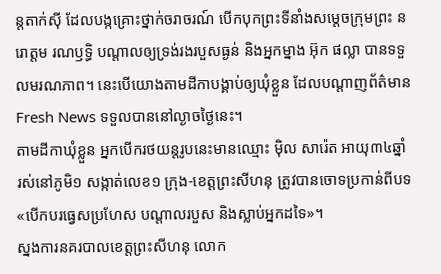ន្តតាក់ស៊ី ដែលបង្កគ្រោះថ្នាក់ចរាចរណ៍ បើកបុកព្រះទីនាំងសម្តេចក្រុមព្រះ នរោត្តម រណឫទ្ធិ បណ្តាលឲ្យទ្រង់រងរបួសធ្ងន់ និងអ្នកម្នាង អ៊ុក ផល្លា បានទទួលមរណភាព។ នេះបើយោងតាមដីកាបង្គាប់ឲ្យឃុំខ្លួន ដែលបណ្តាញព័ត៌មាន Fresh News ទទួលបាននៅល្ងាចថ្ងៃនេះ។
តាមដីកាឃុំខ្លួន អ្នកបើករថយន្តរូបនេះមានឈ្មោះ ម៉ិល សារ៉េត អាយុ៣៤ឆ្នាំ រស់នៅភូមិ១ សង្កាត់លេខ១ ក្រុង-ខេត្តព្រះសីហនុ ត្រូវបានចោទប្រកាន់ពីបទ «បើកបរធ្វេសប្រហែស បណ្តាលរបួស និងស្លាប់អ្នកដទៃ»។
ស្នងការនគរបាលខេត្តព្រះសីហនុ លោក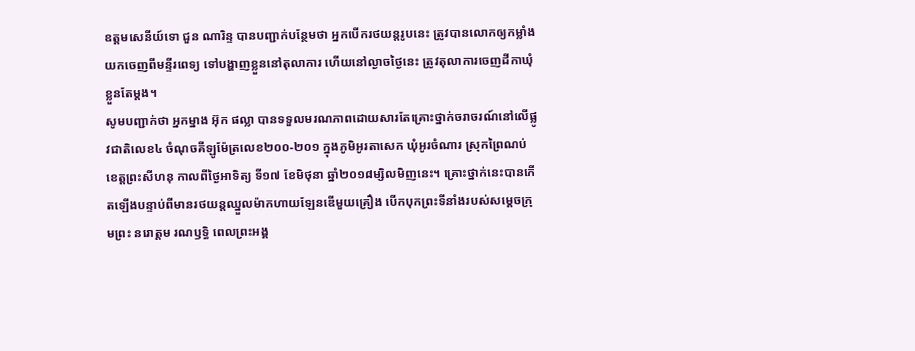ឧត្តមសេនីយ៍ទោ ជួន ណារិន្ទ បានបញ្ជាក់បន្ថែមថា អ្នកបើករថយន្តរូបនេះ ត្រូវបានលោកឲ្យកម្លាំងយកចេញពីមន្ទីរពេទ្យ ទៅបង្ហាញខ្លួននៅតុលាការ ហើយនៅល្ងាចថ្ងៃនេះ ត្រូវតុលាការចេញដីកាឃុំខ្លួនតែម្តង។
សូមបញ្ជាក់ថា អ្នកម្នាង អ៊ុក ផល្លា បានទទួលមរណភាពដោយសារតែគ្រោះថ្នាក់ចរាចរណ៍នៅលើផ្លូវជាតិលេខ៤ ចំណុចគីឡូម៉ែត្រលេខ២០០-២០១ ក្នុងភូមិអូរតាសេក ឃុំអូរចំណារ ស្រុកព្រៃណប់ ខេត្ដព្រះសីហនុ កាលពីថ្ងៃអាទិត្យ ទី១៧ ខែមិថុនា ឆ្នាំ២០១៨ម្សិលមិញនេះ។ គ្រោះថ្នាក់នេះបានកើតឡើងបន្ទាប់ពីមានរថយន្តឈ្នួលម៉ាកហាយឡែនឌើមួយគ្រឿង បើកបុកព្រះទីនាំងរបស់សម្តេចក្រុមព្រះ នរោត្តម រណឫទ្ធិ ពេលព្រះអង្គ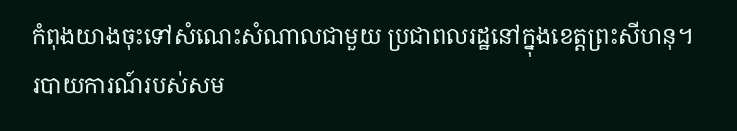កំពុងយាងចុះទៅសំណេះសំណាលជាមួយ ប្រជាពលរដ្ឋនៅក្នុងខេត្តព្រះសីហនុ។
របាយការណ៍របស់សម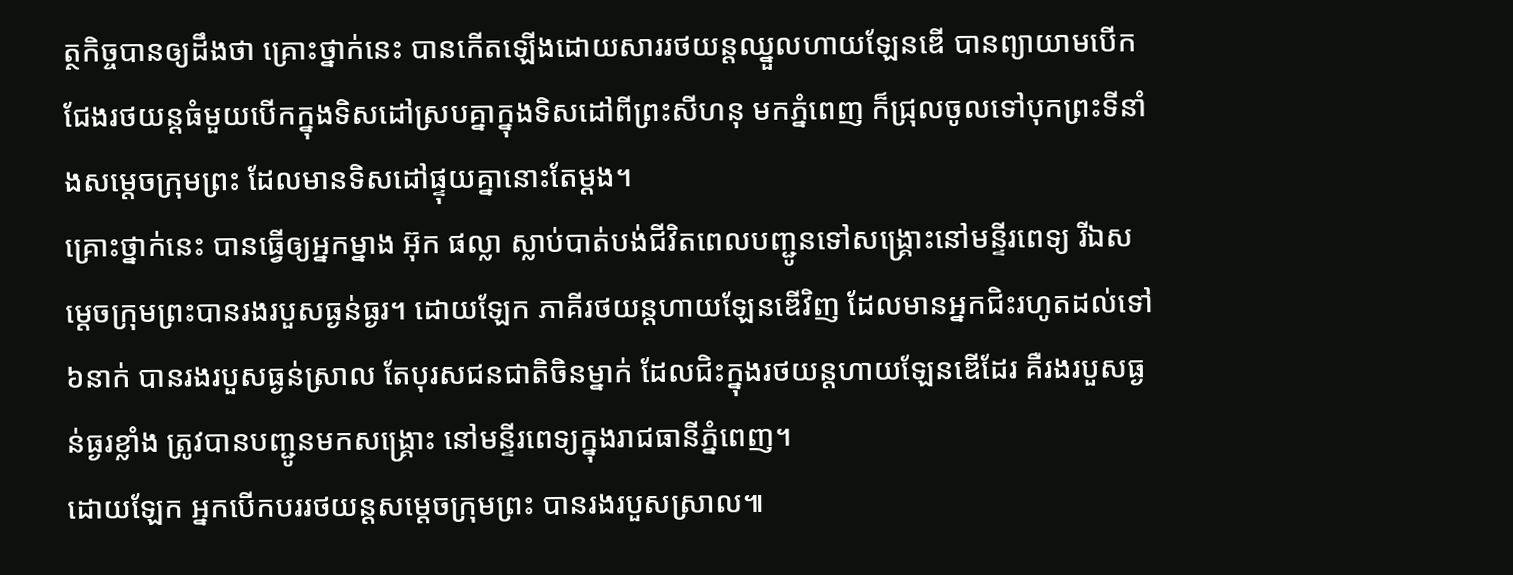ត្ថកិច្ចបានឲ្យដឹងថា គ្រោះថ្នាក់នេះ បានកើតឡើងដោយសាររថយន្តឈ្នួលហាយឡែនឌើ បានព្យាយាមបើកជែងរថយន្តធំមួយបើកក្នុងទិសដៅស្របគ្នាក្នុងទិសដៅពីព្រះសីហនុ មកភ្នំពេញ ក៏ជ្រុលចូលទៅបុកព្រះទីនាំងសម្តេចក្រុមព្រះ ដែលមានទិសដៅផ្ទុយគ្នានោះតែម្តង។
គ្រោះថ្នាក់នេះ បានធ្វើឲ្យអ្នកម្នាង អ៊ុក ផល្លា ស្លាប់បាត់បង់ជីវិតពេលបញ្ជូនទៅសង្គ្រោះនៅមន្ទីរពេទ្យ រីឯសម្តេចក្រុមព្រះបានរងរបួសធ្ងន់ធ្ងរ។ ដោយឡែក ភាគីរថយន្តហាយឡែនឌើវិញ ដែលមានអ្នកជិះរហូតដល់ទៅ៦នាក់ បានរងរបួសធ្ងន់ស្រាល តែបុរសជនជាតិចិនម្នាក់ ដែលជិះក្នុងរថយន្តហាយឡែនឌើដែរ គឺរងរបួសធ្ងន់ធ្ងរខ្លាំង ត្រូវបានបញ្ជូនមកសង្គ្រោះ នៅមន្ទីរពេទ្យក្នុងរាជធានីភ្នំពេញ។
ដោយឡែក អ្នកបើកបររថយន្តសម្តេចក្រុមព្រះ បានរងរបួសស្រាល៕